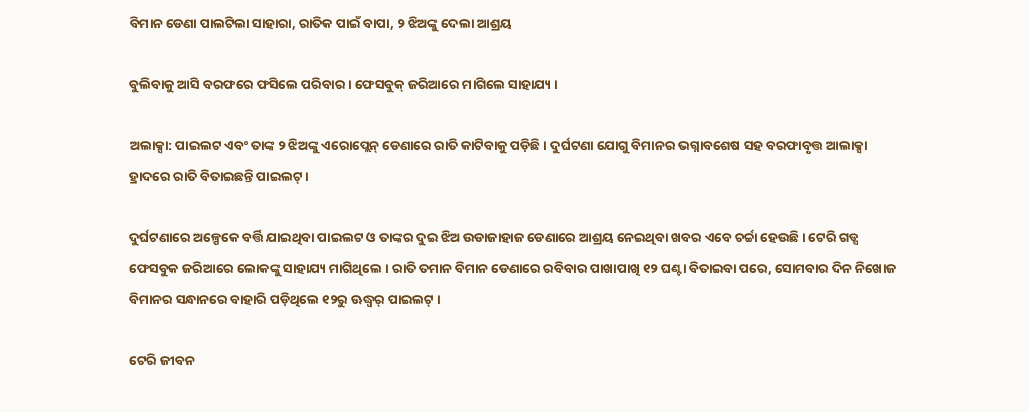ବିମାନ ଡେଣା ପାଲଟିଲା ସାହାରା, ରାତିକ ପାଇଁ ବାପା, ୨ ଝିଅଙ୍କୁ ଦେଲା ଆଶ୍ରୟ

ବୁଲିବାକୁ ଆସି ବରଫରେ ଫସିଲେ ପରିବାର । ଫେସବୁକ୍ ଜରିଆରେ ମାଗିଲେ ସାହାଯ୍ୟ ।

ଅଲାକ୍ସା: ପାଇଲଟ ଏବଂ ତାଙ୍କ ୨ ଝିଅଙ୍କୁ ଏରୋପ୍ଲେନ୍ ଡେଣାରେ ରାତି କାଟିବାକୁ ପଡ଼ିଛି । ଦୁର୍ଘଟଣା ଯୋଗୁ ବିମାନର ଭଗ୍ନାବଶେଷ ସହ ବରଫାବୃତ୍ତ ଆଲାକ୍ସା ହ୍ରାଦରେ ରାତି ବିତାଇଛନ୍ତି ପାଇଲଟ୍ ।

ଦୁର୍ଘଟଣାରେ ଅଳ୍ପେକେ ବର୍ତ୍ତି ଯାଇଥିବା ପାଇଲଟ ଓ ତାଙ୍କର ଦୁଇ ଝିଅ ଉଡାଜାହାଜ ଡେଣାରେ ଆଶ୍ରୟ ନେଇଥିବା ଖବର ଏବେ ଚର୍ଚ୍ଚା ହେଉଛି । ଟେରି ଗଡ୍ସ ଫେସବୁକ ଜରିଆରେ ଲୋକଙ୍କୁ ସାହାଯ୍ୟ ମାଗିଥିଲେ । ରାତି ତମାନ ବିମାନ ଡେଣାରେ ରବିବାର ପାଖାପାଖି ୧୨ ଘଣ୍ଟା ବିତାଇବା ପରେ, ସୋମବାର ଦିନ ନିଖୋଜ ବିମାନର ସନ୍ଧାନରେ ବାହାରି ପଡ଼ିଥିଲେ ୧୨ରୁ ଊଦ୍ଧ୍ୱର୍ ପାଇଲଟ୍ ।

ଟେରି ଜୀବନ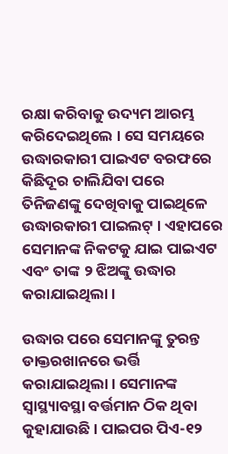ରକ୍ଷା କରିବାକୁ ଉଦ୍ୟମ ଆରମ୍ଭ କରିଦେଇଥିଲେ । ସେ ସମୟରେ ଉଦ୍ଧାରକାରୀ ପାଇଏଟ ବରଫରେ କିଛିଦୂର ଚାଲିଯିବା ପରେ ତିନିଜଣଙ୍କୁ ଦେଖିବାକୁ ପାଇଥିଳେ ଉଦ୍ଧାରକାରୀ ପାଇଲଟ୍ । ଏହାପରେ ସେମାନଙ୍କ ନିକଟକୁ ଯାଇ ପାଇଏଟ ଏବଂ ତାଙ୍କ ୨ ଝିଅଙ୍କୁ ଉଦ୍ଧାର କରାଯାଇଥିଲା ।

ଉଦ୍ଧାର ପରେ ସେମାନଙ୍କୁ ତୁରନ୍ତ ଡାକ୍ତରଖାନରେ ଭର୍ତ୍ତି କରାଯାଇଥିଲା । ସେମାନଙ୍କ ସ୍ୱାସ୍ଥ୍ୟାବସ୍ଥା ବର୍ତ୍ତମାନ ଠିକ ଥିବା କୁହାଯାଉଛି । ପାଇପର ପିଏ-୧୨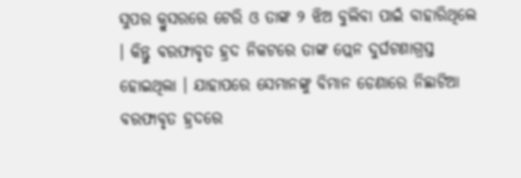ସୁପର କ୍ରୁସରରେ ଟେରି ଓ ତାଙ୍କ ୨ ଝିଅ ବୁଲିବା ପାଇଁ ବାହାରିଥିଲେ । କିନ୍ତୁ ବରଫାବୃତ ହ୍ରଦ ନିକଟରେ ତାଙ୍କ ପ୍ଲେନ ଦୁର୍ଘଟଣାଗ୍ରସ୍ତ ହୋଇଥିଲା । ଯାହାପରେ ସେମାନଙ୍କୁ ବିମାନ ଡେଣାରେ ନିଛାଟିଆ ବରଫାବୃତ ହ୍ରଦରେ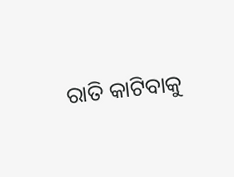ରାତି କାଟିବାକୁ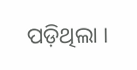ପଡ଼ିଥିଲା ।